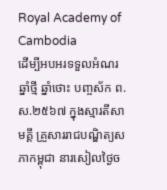Royal Academy of Cambodia
ដើម្បីអបអរទទួលអំណរឆ្នាំថ្មី ឆ្នាំថោះ បញ្ចស័ក ព.ស.២៥៦៧ ក្នុងស្មារតីសាមគ្គី គ្រួសាររាជបណ្ឌិត្យសភាកម្ពុជា នារសៀលថ្ងៃច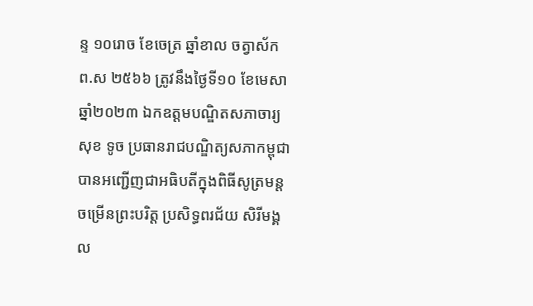ន្ទ ១០រោច ខែចេត្រ ឆ្នាំខាល ចត្វាស័ក ព.ស ២៥៦៦ ត្រូវនឹងថ្ងៃទី១០ ខែមេសា ឆ្នាំ២០២៣ ឯកឧត្តមបណ្ឌិតសភាចារ្យ សុខ ទូច ប្រធានរាជបណ្ឌិត្យសភាកម្ពុជា បានអញ្ជើញជាអធិបតីក្នុងពិធីសូត្រមន្តចម្រើនព្រះបរិត្ត ប្រសិទ្ធពរជ័យ សិរីមង្គល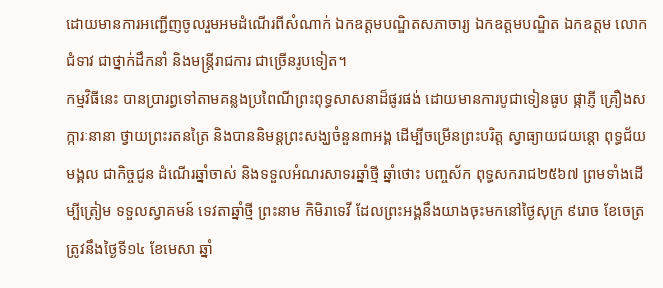ដោយមានការអញ្ជើញចូលរួមអមដំណើរពីសំណាក់ ឯកឧត្តមបណ្ឌិតសភាចារ្យ ឯកឧត្តមបណ្ឌិត ឯកឧត្តម លោកជំទាវ ជាថ្នាក់ដឹកនាំ និងមន្ត្រីរាជការ ជាច្រើនរូបទៀត។
កម្មវិធីនេះ បានប្រារព្ធទៅតាមគន្លងប្រពៃណីព្រះពុទ្ធសាសនាដ៏ផូរផង់ ដោយមានការបូជាទៀនធូប ផ្កាភ្ញី គ្រឿងសក្ការៈនានា ថ្វាយព្រះរតនត្រៃ និងបាននិមន្តព្រះសង្ឃចំនួន៣អង្គ ដើម្បីចម្រើនព្រះបរិត្ត ស្វាធ្យាយជយន្តោ ពុទ្ធជ័យមង្គល ជាកិច្ចជូន ដំណើរឆ្នាំចាស់ និងទទួលអំណរសាទរឆ្នាំថ្មី ឆ្នាំថោះ បញ្ចស័ក ពុទ្ធសករាជ២៥៦៧ ព្រមទាំងដើម្បីត្រៀម ទទួលស្វាគមន៍ ទេវតាឆ្នាំថ្មី ព្រះនាម កិមិរាទេវី ដែលព្រះអង្គនឹងយាងចុះមកនៅថ្ងៃសុក្រ ៩រោច ខែចេត្រ ត្រូវនឹងថ្ងៃទី១៤ ខែមេសា ឆ្នាំ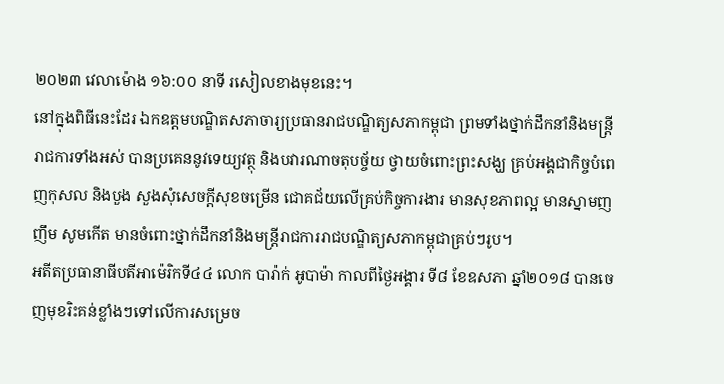២០២៣ វេលាម៉ោង ១៦:០០ នាទី រសៀលខាងមុខនេះ។
នៅក្នុងពិធីនេះដែរ ឯកឧត្តមបណ្ឌិតសភាចារ្យប្រធានរាជបណ្ឌិត្យសភាកម្ពុជា ព្រមទាំងថ្នាក់ដឹកនាំនិងមន្ត្រីរាជការទាំងអស់ បានប្រគេននូវទេយ្យវត្ថុ និងបវារណាចតុបច្ច័យ ថ្វាយចំពោះព្រះសង្ឃ គ្រប់អង្គជាកិច្ចបំពេញកុសល និងបួង សួងសុំសេចក្តីសុខចម្រើន ជោគជ័យលើគ្រប់កិច្ចការងារ មានសុខភាពល្អ មានស្នាមញញឹម សូមកើត មានចំពោះថ្នាក់ដឹកនាំនិងមន្ត្រីរាជការរាជបណ្ឌិត្យសភាកម្ពុជាគ្រប់ៗរូប។
អតីតប្រធានាធីបតីអាម៉េរិកទី៤៤ លោក បារ៉ាក់ អូបាម៉ា កាលពីថ្ងៃអង្គារ ទី៨ ខែឧសភា ឆ្នាំ២០១៨ បានចេញមុខរិះគន់ខ្លាំងៗទៅលើការសម្រេច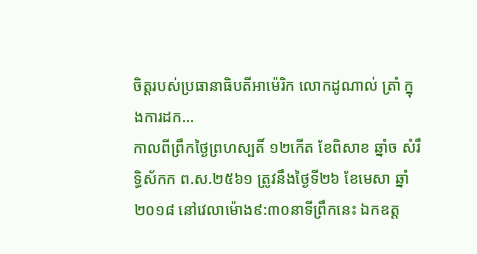ចិត្តរបស់ប្រធានាធិបតីអាម៉េរិក លោកដូណាល់ ត្រាំ ក្នុងការដក...
កាលពីព្រឹកថ្ងៃព្រហស្បតិ៍ ១២កើត ខែពិសាខ ឆ្នាំច សំរឹទ្ធិស័កក ព.ស.២៥៦១ ត្រូវនឹងថ្ងៃទី២៦ ខែមេសា ឆ្នាំ២០១៨ នៅវេលាម៉ោង៩:៣០នាទីព្រឹកនេះ ឯកឧត្ត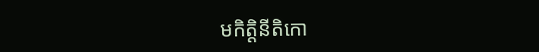មកិត្តិនីតិកោ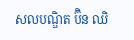សលបណ្ឌិត ប៊ិន ឈិ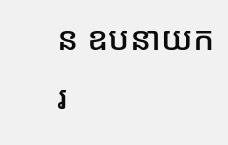ន ឧបនាយករ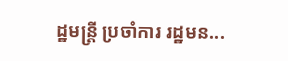ដ្ឋមន្ត្រី ប្រចាំការ រដ្ឋមន...